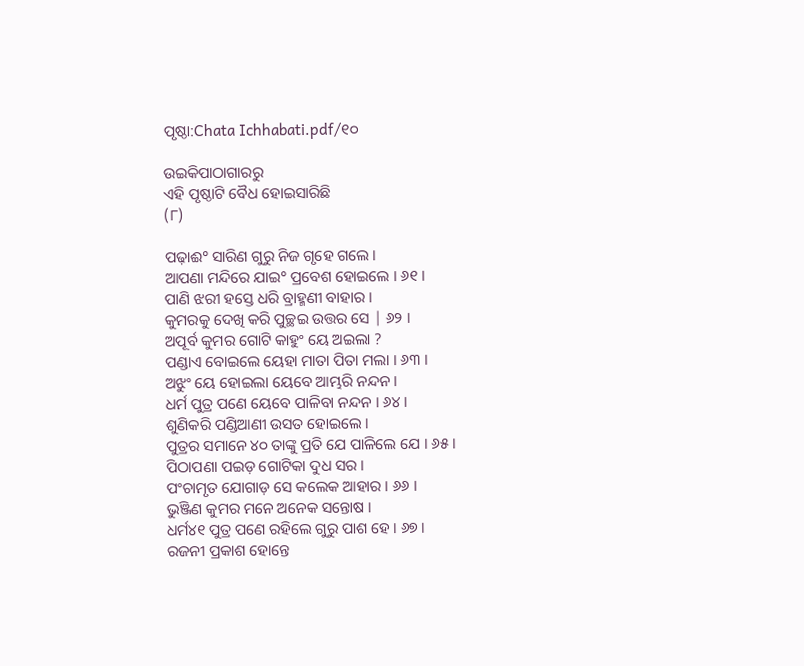ପୃଷ୍ଠା:Chata Ichhabati.pdf/୧୦

ଉଇକିପାଠାଗାର‌ରୁ
ଏହି ପୃଷ୍ଠାଟି ବୈଧ ହୋଇସାରିଛି
(୮)

ପଢ଼ାଈ° ସାରିଣ ଗୁରୁ ନିଜ ଗୃହେ ଗଲେ ।
ଆପଣା ମନ୍ଦିରେ ଯାଇ° ପ୍ରବେଶ ହୋଇଲେ । ୬୧ ।
ପାଣି ଝରୀ ହସ୍ତେ ଧରି ବ୍ରାହ୍ମଣୀ ବାହାର ।
କୁମରକୁ ଦେଖି କରି ପୁଚ୍ଛଇ ଉତ୍ତର ସେ | ୬୨ ।
ଅପୂର୍ବ କୁମର ଗୋଟି କାହୁଂ ୟେ ଅଇଲା ?
ପଣ୍ଡାଏ ବୋଇଲେ ୟେହା ମାତା ପିତା ମଲା । ୬୩ ।
ଅଝୁଂ ୟେ ହୋଇଲା ୟେବେ ଆମ୍ଭରି ନନ୍ଦନ ।
ଧର୍ମ ପୁତ୍ର ପଣେ ୟେବେ ପାଳିବା ନନ୍ଦନ । ୬୪ ।
ଶୁଣିକରି ପଣ୍ଡିଆଣୀ ଉସତ ହୋଇଲେ ।
ପୁତ୍ରର ସମାନେ ୪୦ ତାଙ୍କୁ ପ୍ରତି ଯେ ପାଳିଲେ ଯେ । ୬୫ ।
ପିଠାପଣା ପଇଡ଼ ଗୋଟିକା ଦୁଧ ସର ।
ପଂଚାମୃତ ଯୋଗାଡ଼ ସେ କଲେକ ଆହାର । ୬୬ ।
ଭୁଞ୍ଜିଣ କୁମର ମନେ ଅନେକ ସନ୍ତୋଷ ।
ଧର୍ମ୪୧ ପୁତ୍ର ପଣେ ରହିଲେ ଗୁରୁ ପାଶ ହେ । ୬୭ ।
ରଜନୀ ପ୍ରକାଶ ହୋନ୍ତେ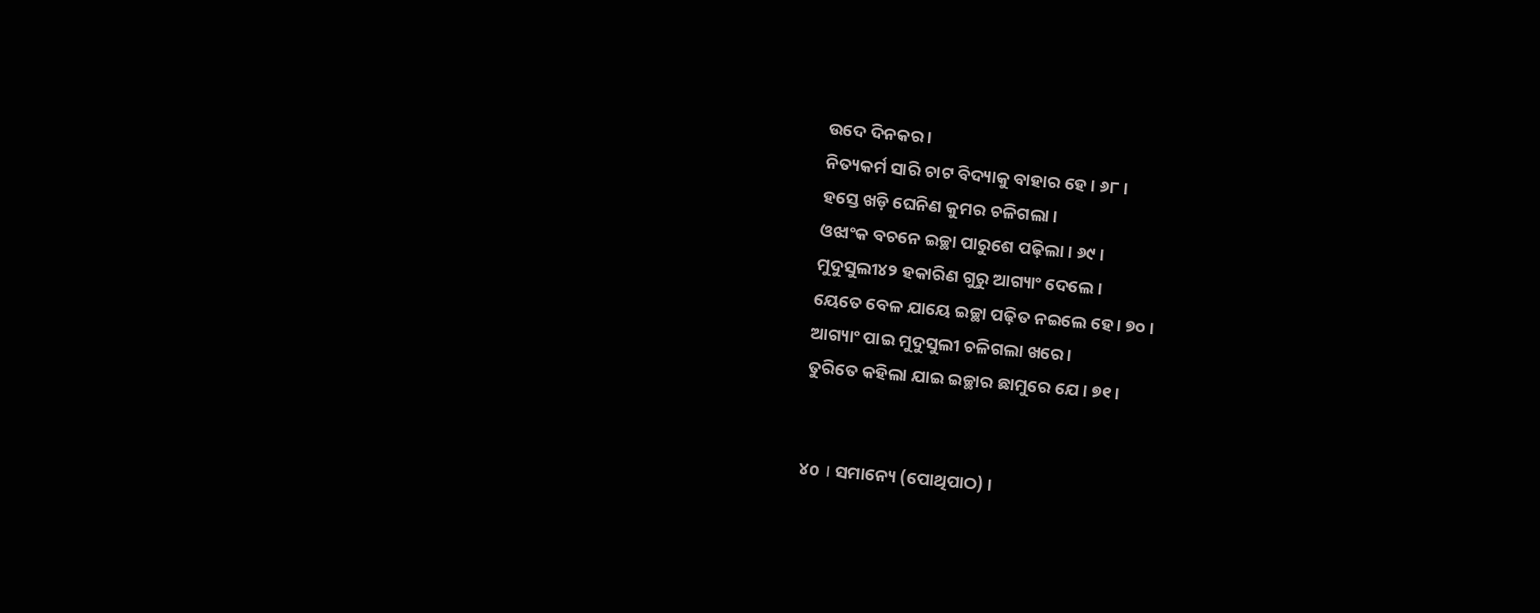ଉଦେ ଦିନକର ।
ନିତ୍ୟକର୍ମ ସାରି ଚାଟ ବିଦ୍ୟାକୁ ବାହାର ହେ । ୬୮ ।
ହସ୍ତେ ଖଡ଼ି ଘେନିଣ କୁମର ଚଳିଗଲା ।
ଓଝାଂକ ବଚନେ ଇଚ୍ଛା ପାରୁଶେ ପଢ଼ିଲା । ୬୯ ।
ମୁଦୁସୁଲୀ୪୨ ହକାରିଣ ଗୁରୁ ଆଗ୍ୟାଂ ଦେଲେ ।
ୟେତେ ବେଳ ଯାୟେ ଇଚ୍ଛା ପଢ଼ିତ ନଇଲେ ହେ । ୭୦ ।
ଆଗ୍ୟାଂ ପାଇ ମୁଦୁସୁଲୀ ଚଳିଗଲା ଖରେ ।
ତୁରିତେ କହିଲା ଯାଇ ଇଚ୍ଛାର ଛାମୁରେ ଯେ । ୭୧ ।


୪o । ସମାନ୍ୟେ (ପୋଥିପାଠ) ।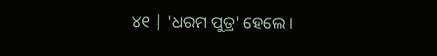୪୧ | 'ଧରମ ପୁତ୍ର' ହେଲେ ।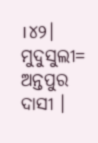।୪୨। ମୁଦୁସୁଲୀ= ଅନ୍ତପୁର ଦାସୀ ।